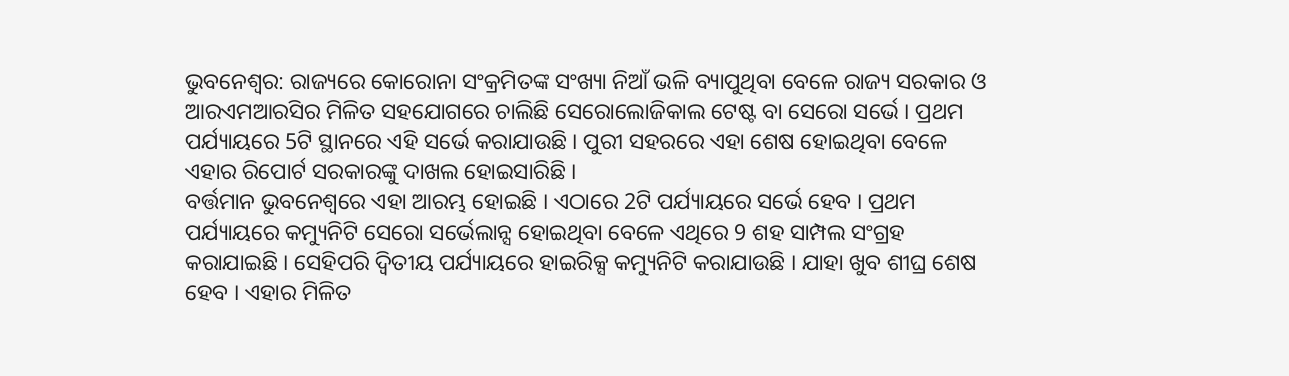ଭୁବନେଶ୍ବର: ରାଜ୍ୟରେ କୋରୋନା ସଂକ୍ରମିତଙ୍କ ସଂଖ୍ୟା ନିଆଁ ଭଳି ବ୍ୟାପୁଥିବା ବେଳେ ରାଜ୍ୟ ସରକାର ଓ ଆରଏମଆରସିର ମିଳିତ ସହଯୋଗରେ ଚାଲିଛି ସେରୋଲୋଜିକାଲ ଟେଷ୍ଟ ବା ସେରୋ ସର୍ଭେ । ପ୍ରଥମ ପର୍ଯ୍ୟାୟରେ 5ଟି ସ୍ଥାନରେ ଏହି ସର୍ଭେ କରାଯାଉଛି । ପୁରୀ ସହରରେ ଏହା ଶେଷ ହୋଇଥିବା ବେଳେ ଏହାର ରିପୋର୍ଟ ସରକାରଙ୍କୁ ଦାଖଲ ହୋଇସାରିଛି ।
ବର୍ତ୍ତମାନ ଭୁବନେଶ୍ବରେ ଏହା ଆରମ୍ଭ ହୋଇଛି । ଏଠାରେ 2ଟି ପର୍ଯ୍ୟାୟରେ ସର୍ଭେ ହେବ । ପ୍ରଥମ ପର୍ଯ୍ୟାୟରେ କମ୍ୟୁନିଟି ସେରୋ ସର୍ଭେଲାନ୍ସ ହୋଇଥିବା ବେଳେ ଏଥିରେ 9 ଶହ ସାମ୍ପଲ ସଂଗ୍ରହ କରାଯାଇଛି । ସେହିପରି ଦ୍ବିତୀୟ ପର୍ଯ୍ୟାୟରେ ହାଇରିକ୍ସ କମ୍ୟୁନିଟି କରାଯାଉଛି । ଯାହା ଖୁବ ଶୀଘ୍ର ଶେଷ ହେବ । ଏହାର ମିଳିତ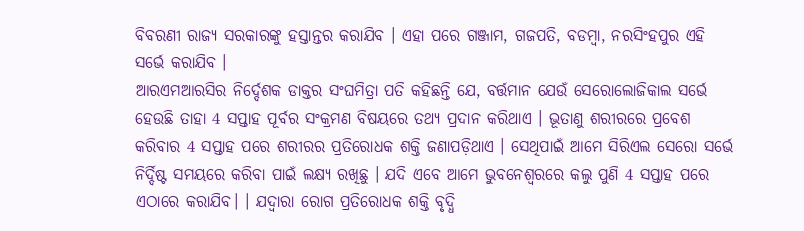ବିବରଣୀ ରାଜ୍ୟ ସରକାରଙ୍କୁ ହସ୍ତାନ୍ତର କରାଯିବ । ଏହା ପରେ ଗଞ୍ଜାମ, ଗଜପତି, ବଡମ୍ବା, ନରସିଂହପୁର ଏହି ସର୍ଭେ କରାଯିବ ।
ଆରଏମଆରସିର ନିର୍ଦ୍ଦେଶକ ଡାକ୍ତର ସଂଘମିତ୍ରା ପତି କହିଛନ୍ତି ଯେ, ବର୍ତ୍ତମାନ ଯେଉଁ ସେରୋଲୋଜିକାଲ ସର୍ଭେ ହେଉଛି ତାହା 4 ସପ୍ତାହ ପୂର୍ବର ସଂକ୍ରମଣ ବିଷୟରେ ତଥ୍ୟ ପ୍ରଦାନ କରିଥାଏ । ଭୂତାଣୁ ଶରୀରରେ ପ୍ରବେଶ କରିବାର 4 ସପ୍ତାହ ପରେ ଶରୀରର ପ୍ରତିରୋଧକ ଶକ୍ତି ଜଣାପଡ଼ିଥାଏ । ସେଥିପାଇଁ ଆମେ ସିରିଏଲ ସେରୋ ସର୍ଭେ ନିର୍ଦ୍ଦିଷ୍ଟ ସମୟରେ କରିବା ପାଇଁ ଲକ୍ଷ୍ୟ ରଖିଛୁ । ଯଦି ଏବେ ଆମେ ଭୁବନେଶ୍ବରରେ କଲୁ ପୁଣି 4 ସପ୍ତାହ ପରେ ଏଠାରେ କରାଯିବ। । ଯଦ୍ବାରା ରୋଗ ପ୍ରତିରୋଧକ ଶକ୍ତି ବୃଦ୍ଧି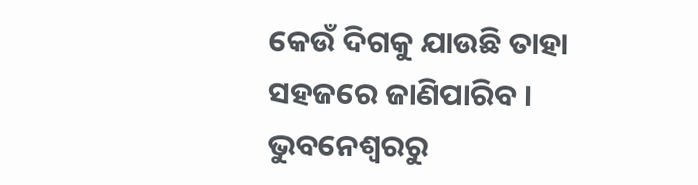କେଉଁ ଦିଗକୁ ଯାଉଛି ତାହା ସହଜରେ ଜାଣିପାରିବ ।
ଭୁବନେଶ୍ବରରୁ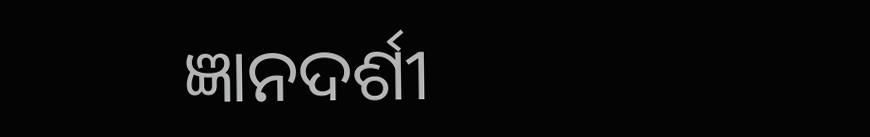ଜ୍ଞାନଦର୍ଶୀ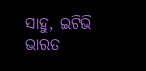ସାହୁ, ଇଟିଭି ଭାରତ